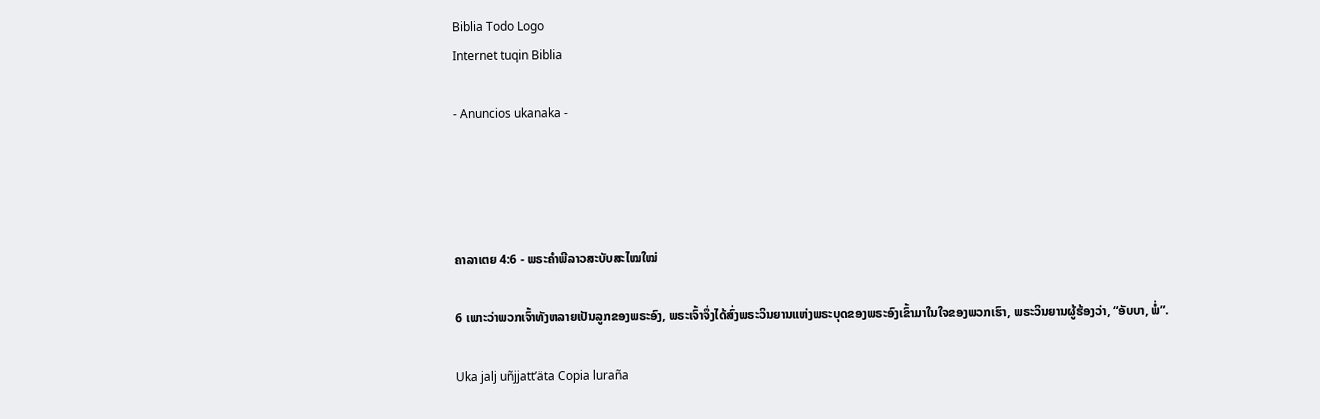Biblia Todo Logo
Internet tuqin Biblia

- Anuncios ukanaka -




ຄາລາເຕຍ 4:6 - ພຣະຄຳພີລາວສະບັບສະໄໝໃໝ່

6 ເພາະວ່າພວກເຈົ້າທັງຫລາຍເປັນລູກຂອງພຣະອົງ, ພຣະເຈົ້າຈຶ່ງໄດ້ສົ່ງພຣະວິນຍານແຫ່ງພຣະບຸດຂອງພຣະອົງເຂົ້າມາໃນໃຈຂອງພວກເຮົາ, ພຣະວິນຍານຜູ້ຮ້ອງວ່າ, “ອັບບາ, ພໍ່”.

Uka jalj uñjjattʼäta Copia luraña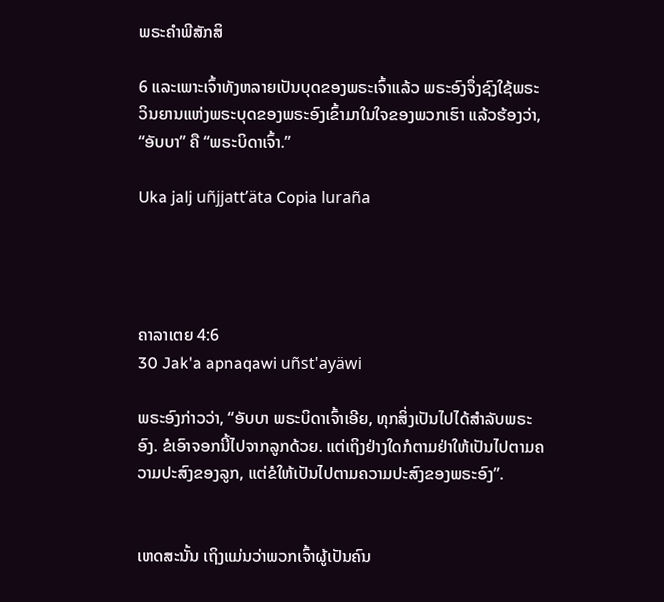ພຣະຄຳພີສັກສິ

6 ແລະເພາະເຈົ້າທັງຫລາຍເປັນບຸດຂອງພຣະເຈົ້າແລ້ວ ພຣະອົງຈຶ່ງຊົງໃຊ້ພຣະວິນຍານແຫ່ງພຣະບຸດຂອງພຣະອົງເຂົ້າມາໃນໃຈຂອງພວກເຮົາ ແລ້ວຮ້ອງວ່າ, “ອັບບາ” ຄື “ພຣະບິດາເຈົ້າ.”

Uka jalj uñjjattʼäta Copia luraña




ຄາລາເຕຍ 4:6
30 Jak'a apnaqawi uñst'ayäwi

ພຣະອົງກ່າວວ່າ, “ອັບບາ ພຣະບິດາເຈົ້າເອີຍ, ທຸກສິ່ງເປັນໄປໄດ້ສຳລັບພຣະອົງ. ຂໍເອົາຈອກນີ້ໄປຈາກລູກດ້ວຍ. ແຕ່ເຖິງຢ່າງໃດກໍຕາມຢ່າໃຫ້ເປັນໄປຕາມຄວາມປະສົງຂອງລູກ, ແຕ່ຂໍໃຫ້ເປັນໄປຕາມຄວາມປະສົງຂອງພຣະອົງ”.


ເຫດສະນັ້ນ ເຖິງແມ່ນວ່າພວກເຈົ້າຜູ້ເປັນຄົນ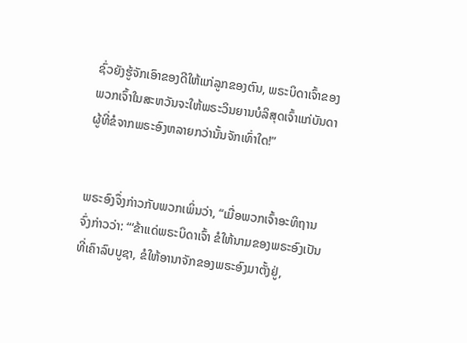ຊົ່ວຍັງຮູ້ຈັກເອົາຂອງດີໃຫ້ແກ່ລູກຂອງຕົນ, ພຣະບິດາເຈົ້າຂອງພວກເຈົ້າໃນສະຫວັນຈະໃຫ້ພຣະວິນຍານບໍລິສຸດເຈົ້າແກ່ບັນດາຜູ້ທີ່ຂໍຈາກພຣະອົງຫລາຍກວ່ານັ້ນຈັກເທົ່າໃດ!”


ພຣະອົງຈຶ່ງກ່າວກັບພວກເພິ່ນວ່າ, “ເມື່ອພວກເຈົ້າອະທິຖານ ຈົ່ງກ່າວວ່າ: “‘ຂ້າແດ່ພຣະບິດາເຈົ້າ ຂໍໃຫ້ນາມຂອງພຣະອົງເປັນທີ່ເຄົາລົບບູຊາ, ຂໍໃຫ້ອານາຈັກຂອງພຣະອົງມາຕັ້ງຢູ່,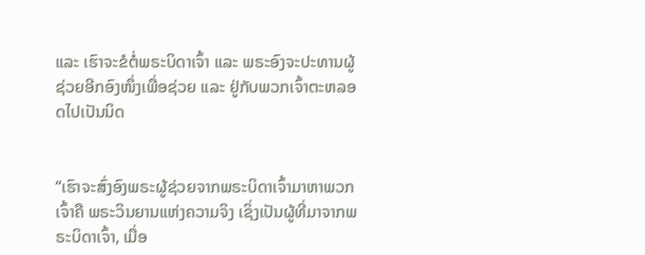ແລະ ເຮົາຈະຂໍຕໍ່ພຣະບິດາເຈົ້າ ແລະ ພຣະອົງຈະປະທານຜູ້ຊ່ວຍອີກອົງໜຶ່ງເພື່ອຊ່ວຍ ແລະ ຢູ່ກັບພວກເຈົ້າຕະຫລອດໄປເປັນນິດ


“ເຮົາຈະສົ່ງອົງພຣະຜູ້ຊ່ວຍຈາກພຣະບິດາເຈົ້າມາຫາພວກເຈົ້າຄື ພຣະວິນຍານແຫ່ງຄວາມຈິງ ເຊິ່ງເປັນຜູ້ທີ່ມາຈາກພຣະບິດາເຈົ້າ, ເມື່ອ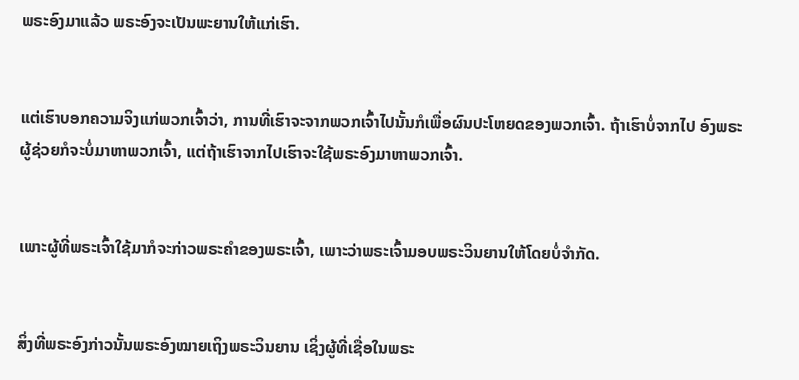ພຣະອົງມາແລ້ວ ພຣະອົງຈະເປັນພະຍານໃຫ້ແກ່ເຮົາ.


ແຕ່ເຮົາບອກຄວາມຈິງແກ່ພວກເຈົ້າວ່າ, ການທີ່ເຮົາຈະຈາກພວກເຈົ້າໄປນັ້ນກໍເພື່ອຜົນປະໂຫຍດຂອງພວກເຈົ້າ. ຖ້າເຮົາບໍ່ຈາກໄປ ອົງພຣະຜູ້ຊ່ວຍກໍຈະບໍ່ມາຫາພວກເຈົ້າ, ແຕ່ຖ້າເຮົາຈາກໄປເຮົາຈະໃຊ້ພຣະອົງມາຫາພວກເຈົ້າ.


ເພາະຜູ້ທີ່ພຣະເຈົ້າໃຊ້ມາກໍຈະກ່າວພຣະຄຳຂອງພຣະເຈົ້າ, ເພາະວ່າພຣະເຈົ້າມອບພຣະວິນຍານໃຫ້ໂດຍບໍ່ຈຳກັດ.


ສິ່ງທີ່ພຣະອົງກ່າວນັ້ນພຣະອົງໝາຍເຖິງພຣະວິນຍານ ເຊິ່ງຜູ້ທີ່ເຊື່ອໃນພຣະ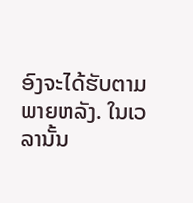ອົງຈະໄດ້ຮັບຕາມພາຍຫລັງ. ໃນເວລານັ້ນ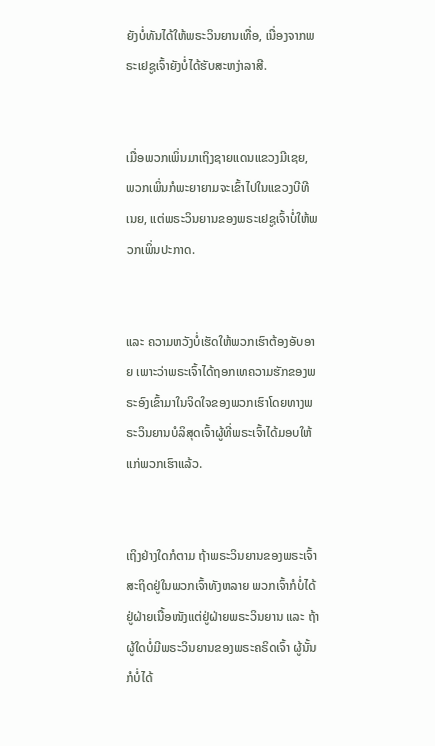ຍັງບໍ່ທັນໄດ້ໃຫ້ພຣະວິນຍານເທື່ອ, ເນື່ອງຈາກພຣະເຢຊູເຈົ້າຍັງບໍ່ໄດ້ຮັບສະຫງ່າລາສີ.


ເມື່ອພວກເພິ່ນມາເຖິງຊາຍແດນແຂວງມີເຊຍ, ພວກເພິ່ນກໍພະຍາຍາມຈະເຂົ້າໄປໃນແຂວງບີທີເນຍ, ແຕ່ພຣະວິນຍານຂອງພຣະເຢຊູເຈົ້າບໍ່ໃຫ້ພວກເພິ່ນປະກາດ.


ແລະ ຄວາມຫວັງບໍ່ເຮັດໃຫ້ພວກເຮົາຕ້ອງອັບອາຍ ເພາະວ່າພຣະເຈົ້າໄດ້ຖອກເທຄວາມຮັກຂອງພຣະອົງເຂົ້າມາໃນຈິດໃຈຂອງພວກເຮົາໂດຍທາງພຣະວິນຍານບໍລິສຸດເຈົ້າຜູ້ທີ່ພຣະເຈົ້າໄດ້ມອບໃຫ້ແກ່ພວກເຮົາແລ້ວ.


ເຖິງຢ່າງໃດກໍຕາມ ຖ້າພຣະວິນຍານຂອງພຣະເຈົ້າສະຖິດຢູ່ໃນພວກເຈົ້າທັງຫລາຍ ພວກເຈົ້າກໍບໍ່ໄດ້ຢູ່ຝ່າຍເນື້ອໜັງແຕ່ຢູ່ຝ່າຍພຣະວິນຍານ ແລະ ຖ້າຜູ້ໃດບໍ່ມີພຣະວິນຍານຂອງພຣະຄຣິດເຈົ້າ ຜູ້ນັ້ນກໍບໍ່ໄດ້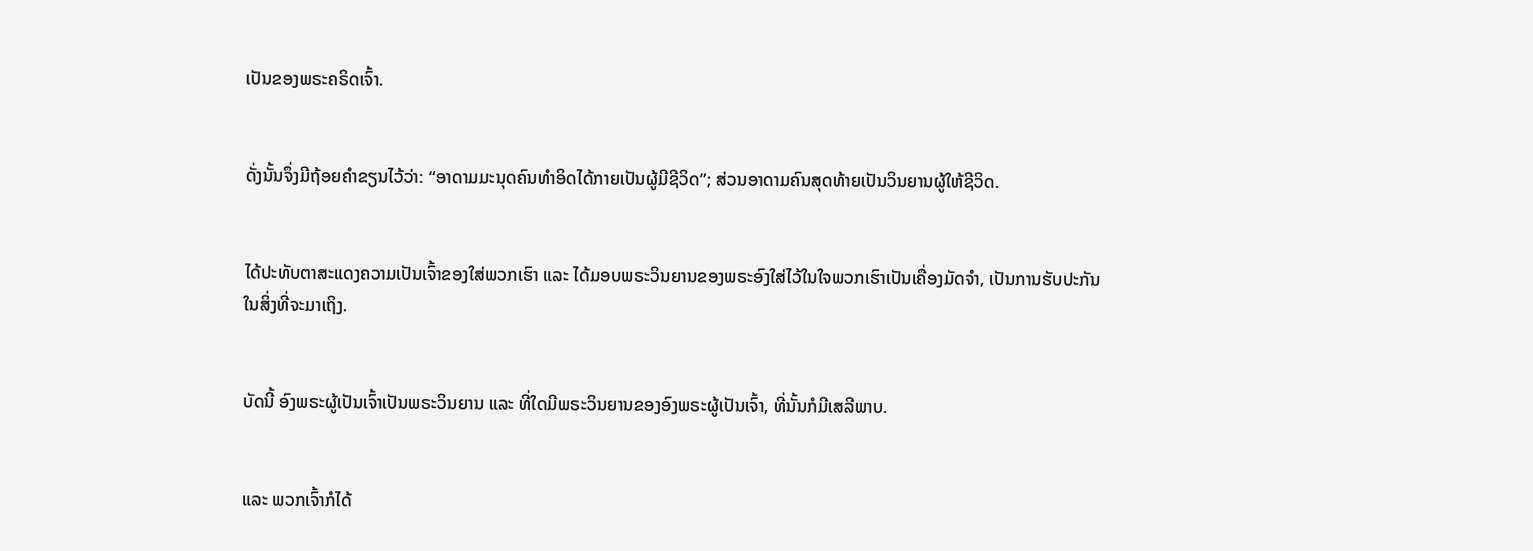ເປັນຂອງພຣະຄຣິດເຈົ້າ.


ດັ່ງນັ້ນຈຶ່ງມີຖ້ອຍຄຳຂຽນໄວ້ວ່າ: “ອາດາມມະນຸດຄົນທຳອິດໄດ້ກາຍເປັນຜູ້ມີຊີວິດ”; ສ່ວນອາດາມຄົນສຸດທ້າຍເປັນວິນຍານຜູ້ໃຫ້ຊີວິດ.


ໄດ້ປະທັບຕາສະແດງຄວາມເປັນເຈົ້າຂອງໃສ່ພວກເຮົາ ແລະ ໄດ້ມອບພຣະວິນຍານຂອງພຣະອົງໃສ່ໄວ້ໃນໃຈພວກເຮົາເປັນເຄື່ອງມັດຈຳ, ເປັນການຮັບປະກັນໃນສິ່ງທີ່ຈະມາເຖິງ.


ບັດນີ້ ອົງພຣະຜູ້ເປັນເຈົ້າເປັນພຣະວິນຍານ ແລະ ທີ່ໃດມີພຣະວິນຍານຂອງອົງພຣະຜູ້ເປັນເຈົ້າ, ທີ່ນັ້ນກໍມີເສລີພາບ.


ແລະ ພວກເຈົ້າກໍໄດ້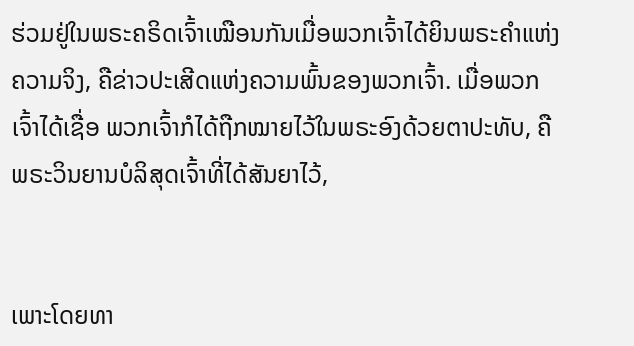ຮ່ວມຢູ່ໃນພຣະຄຣິດເຈົ້າເໝືອນກັນເມື່ອພວກເຈົ້າໄດ້ຍິນພຣະຄຳແຫ່ງຄວາມຈິງ, ຄືຂ່າວປະເສີດແຫ່ງຄວາມພົ້ນຂອງພວກເຈົ້າ. ເມື່ອພວກເຈົ້າໄດ້ເຊື່ອ ພວກເຈົ້າກໍໄດ້ຖືກໝາຍໄວ້ໃນພຣະອົງດ້ວຍຕາປະທັບ, ຄືພຣະວິນຍານບໍລິສຸດເຈົ້າທີ່ໄດ້ສັນຍາໄວ້,


ເພາະໂດຍທາ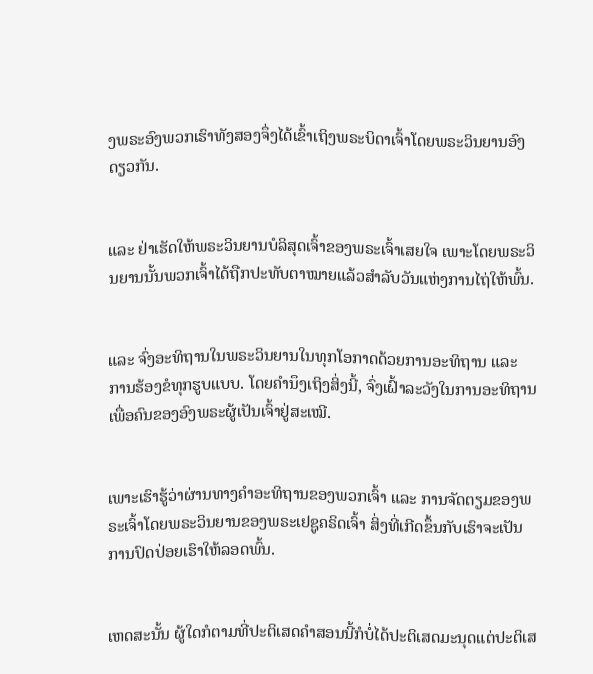ງພຣະອົງພວກເຮົາທັງສອງຈຶ່ງໄດ້ເຂົ້າເຖິງພຣະບິດາເຈົ້າໂດຍພຣະວິນຍານອົງດຽວກັນ.


ແລະ ຢ່າເຮັດໃຫ້ພຣະວິນຍານບໍລິສຸດເຈົ້າຂອງພຣະເຈົ້າເສຍໃຈ ເພາະໂດຍພຣະວິນຍານນັ້ນພວກເຈົ້າໄດ້ຖືກປະທັບຕາໝາຍແລ້ວສຳລັບວັນແຫ່ງການໄຖ່ໃຫ້ພົ້ນ.


ແລະ ຈົ່ງອະທິຖານໃນພຣະວິນຍານໃນທຸກໂອກາດດ້ວຍການອະທິຖານ ແລະ ການຮ້ອງຂໍທຸກຮູບແບບ. ໂດຍຄຳນຶງເຖິງສິ່ງນີ້, ຈົ່ງເຝົ້າລະວັງໃນການອະທິຖານເພື່ອຄົນຂອງອົງພຣະຜູ້ເປັນເຈົ້າຢູ່ສະເໝີ.


ເພາະເຮົາຮູ້ວ່າຜ່ານທາງຄຳອະທິຖານຂອງພວກເຈົ້າ ແລະ ການຈັດຕຽມຂອງພຣະເຈົ້າໂດຍພຣະວິນຍານຂອງພຣະເຢຊູຄຣິດເຈົ້າ ສິ່ງທີ່ເກີດຂຶ້ນກັບເຮົາຈະເປັນການປົດປ່ອຍເຮົາໃຫ້ລອດພົ້ນ.


ເຫດສະນັ້ນ ຜູ້ໃດກໍຕາມທີ່ປະຕິເສດຄຳສອນນີ້ກໍບໍ່ໄດ້ປະຕິເສດມະນຸດແຕ່ປະຕິເສ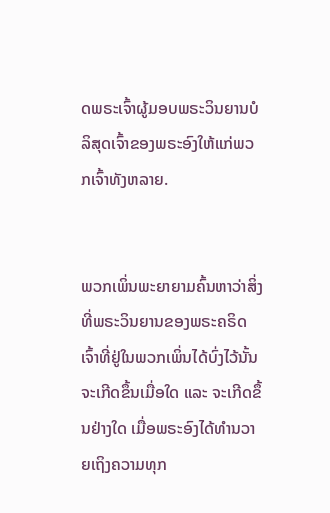ດພຣະເຈົ້າຜູ້ມອບພຣະວິນຍານບໍລິສຸດເຈົ້າຂອງພຣະອົງໃຫ້ແກ່ພວກເຈົ້າທັງຫລາຍ.


ພວກເພິ່ນພະຍາຍາມຄົ້ນຫາວ່າສິ່ງທີ່ພຣະວິນຍານຂອງພຣະຄຣິດເຈົ້າທີ່ຢູ່ໃນພວກເພິ່ນໄດ້ບົ່ງໄວ້ນັ້ນຈະເກີດຂຶ້ນເມື່ອໃດ ແລະ ຈະເກີດຂຶ້ນຢ່າງໃດ ເມື່ອພຣະອົງໄດ້ທຳນວາຍເຖິງຄວາມທຸກ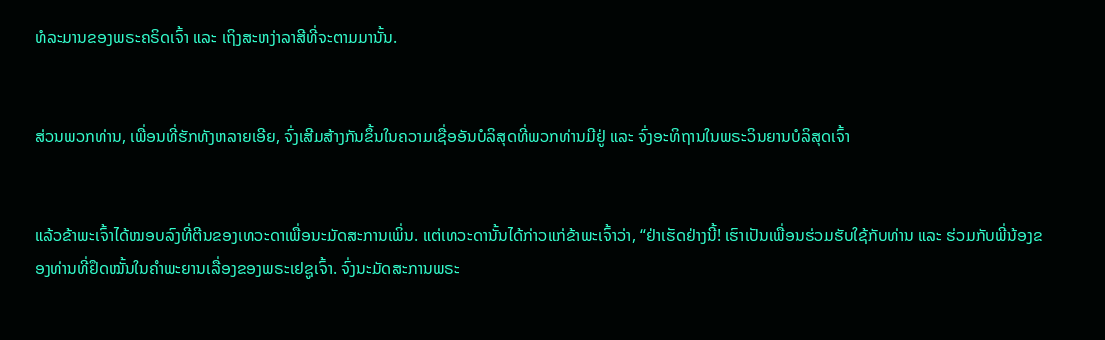ທໍລະມານຂອງພຣະຄຣິດເຈົ້າ ແລະ ເຖິງສະຫງ່າລາສີທີ່ຈະຕາມມານັ້ນ.


ສ່ວນພວກທ່ານ, ເພື່ອນທີ່ຮັກທັງຫລາຍເອີຍ, ຈົ່ງເສີມສ້າງກັນຂຶ້ນໃນຄວາມເຊື່ອອັນບໍລິສຸດທີ່ພວກທ່ານມີຢູ່ ແລະ ຈົ່ງອະທິຖານໃນພຣະວິນຍານບໍລິສຸດເຈົ້າ


ແລ້ວຂ້າພະເຈົ້າໄດ້ໝອບລົງທີ່ຕີນຂອງເທວະດາເພື່ອນະມັດສະການເພິ່ນ. ແຕ່ເທວະດານັ້ນໄດ້ກ່າວແກ່ຂ້າພະເຈົ້າວ່າ, “ຢ່າເຮັດຢ່າງນີ້! ເຮົາເປັນເພື່ອນຮ່ວມຮັບໃຊ້ກັບທ່ານ ແລະ ຮ່ວມກັບພີ່ນ້ອງຂອງທ່ານທີ່ຢຶດໝັ້ນໃນຄຳພະຍານເລື່ອງຂອງພຣະເຢຊູເຈົ້າ. ຈົ່ງນະມັດສະການພຣະ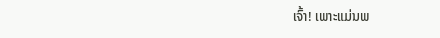ເຈົ້າ! ເພາະແມ່ນພ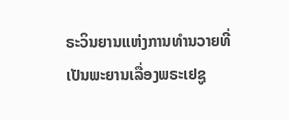ຣະວິນຍານແຫ່ງການທຳນວາຍທີ່ເປັນພະຍານເລື່ອງພຣະເຢຊູ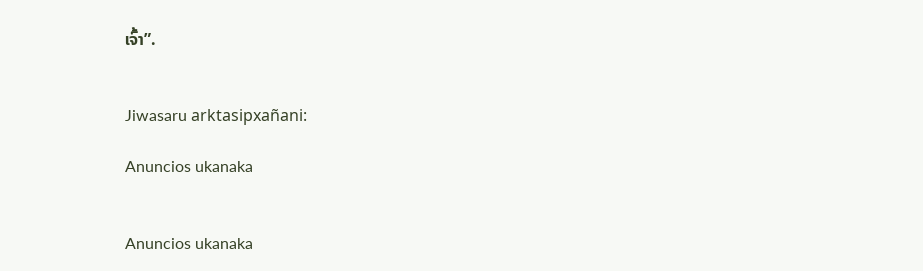ເຈົ້າ”.


Jiwasaru arktasipxañani:

Anuncios ukanaka


Anuncios ukanaka